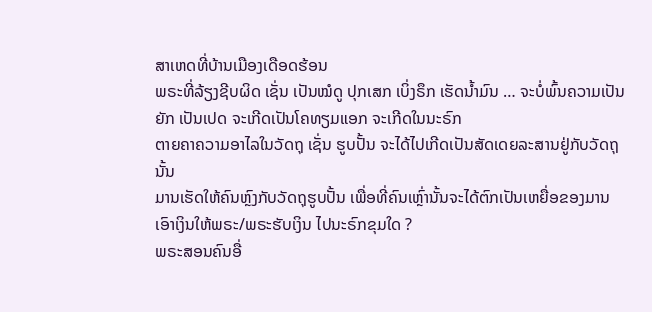ສາເຫດທີ່ບ້ານເມືອງເດືອດຮ້ອນ
ພຣະທີ່ລ້ຽງຊີບຜິດ ເຊັ່ນ ເປັນໝໍດູ ປຸກເສກ ເບິ່ງຣຶກ ເຮັດນ້ຳມົນ … ຈະບໍ່ພົ້ນຄວາມເປັນຍັກ ເປັນເປດ ຈະເກີດເປັນໂຄທຽມແອກ ຈະເກີດໃນນະຣົກ
ຕາຍຄາຄວາມອາໄລໃນວັດຖຸ ເຊັ່ນ ຮູບປັ້ນ ຈະໄດ້ໄປເກີດເປັນສັດເດຍລະສານຢູ່ກັບວັດຖຸນັ້ນ
ມານເຮັດໃຫ້ຄົນຫຼົງກັບວັດຖຸຮູບປັ້ນ ເພື່ອທີ່ຄົນເຫຼົ່ານັ້ນຈະໄດ້ຕົກເປັນເຫຍື່ອຂອງມານ
ເອົາເງິນໃຫ້ພຣະ/ພຣະຮັບເງິນ ໄປນະຣົກຂຸມໃດ ?
ພຣະສອນຄົນອື່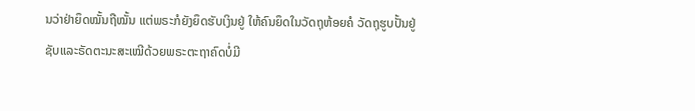ນວ່າຢ່າຍຶດໝັ້ນຖືໝັ້ນ ແຕ່ພຣະກໍຍັງຍຶດຮັບເງິນຢູ່ ໃຫ້ຄົນຍຶດໃນວັດຖຸຫ້ອຍຄໍ ວັດຖຸຮູບປັ້ນຢູ່
ຊັບແລະຣັດຕະນະສະເໝີດ້ວຍພຣະຕະຖາຄົດບໍ່ມີ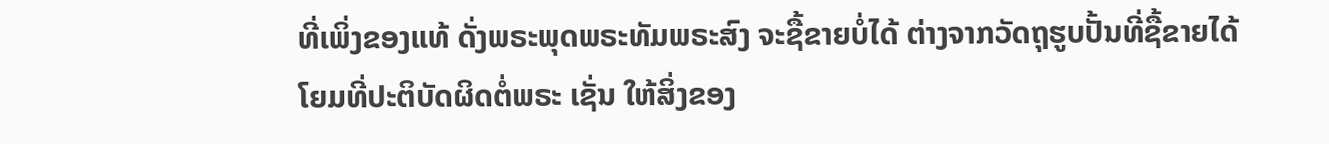ທີ່ເພິ່ງຂອງແທ້ ດັ່ງພຣະພຸດພຣະທັມພຣະສົງ ຈະຊື້ຂາຍບໍ່ໄດ້ ຕ່າງຈາກວັດຖຸຮູບປັ້ນທີ່ຊື້ຂາຍໄດ້
ໂຍມທີ່ປະຕິບັດຜິດຕໍ່ພຣະ ເຊັ່ນ ໃຫ້ສິ່ງຂອງ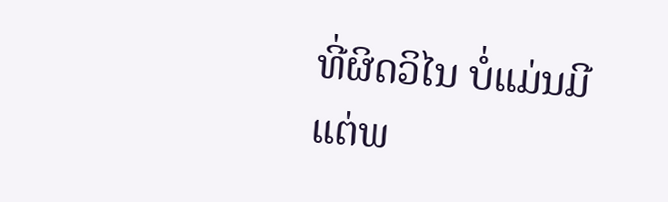ທີ່ຜິດວິໄນ ບໍ່ແມ່ນມີແຕ່ພ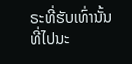ຣະທີ່ຮັບເທົ່ານັ້ນທີ່ໄປນະ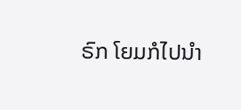ຣົກ ໂຍມກໍໄປນຳ